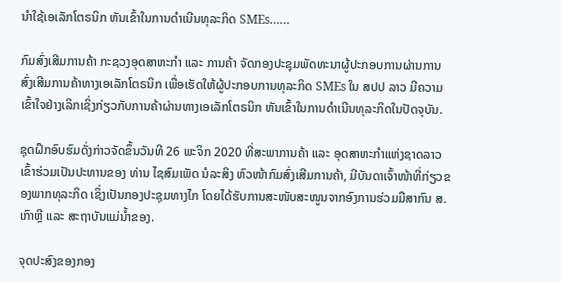ນຳໃຊ້ເອເລັກໂຕຣນິກ ຫັນເຂົ້າໃນການດໍາເນີນທຸລະກິດ SMEs……

ກົມສົ່ງເສີມການຄ້າ ກະຊວງອຸດສາຫະກຳ ແລະ ການຄ້າ ຈັດກອງປະຊຸມພັດທະນາຜູ້ປະກອບການຜ່ານການສົ່ງເສີມການຄ້າທາງເອເລັກໂຕຣນິກ ເພື່ອເຮັດໃຫ້ຜູ້ປະກອບການທຸລະກິດ SMEs ໃນ ສປປ ລາວ ມີຄວາມເຂົ້າໃຈຢ່າງເລິກເຊິ່ງກ່ຽວກັບການຄ້າຜ່ານທາງເອເລັກໂຕຣນິກ ຫັນເຂົ້າໃນການດໍາເນີນທຸລະກິດໃນປັດຈຸບັນ.

ຊຸດຝຶກອົບຮົມດັ່ງກ່າວຈັດຂຶ້ນວັນທີ 26 ພະຈິກ 2020 ທີ່ສະພາການຄ້າ ແລະ ອຸດສາຫະກຳແຫ່ງຊາດລາວ ເຂົ້າຮ່ວມເປັນປະທານຂອງ ທ່ານ ໄຊສົມເພັດ ນໍລະສິງ ຫົວໜ້າກົມສົ່ງເສີມການຄ້າ, ມີບັນດາເຈົ້າໜ້າທີ່ກ່ຽວຂອງພາກທຸລະກິດ ເຊິ່ງເປັນກອງປະຊຸມທາງໄກ ໂດຍໄດ້ຮັບການສະໜັບສະໜູນຈາກອົງການຮ່ວມມືສາກົນ ສ.ເກົາຫຼີ ແລະ ສະຖາບັນແມ່ນໍ້າຂອງ.

ຈຸດປະສົງຂອງກອງ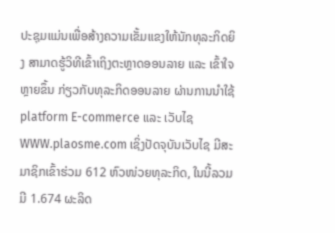ປະຊຸມແມ່ນເພື່ອສ້າງຄວາມເຂັ້ມແຂງໃຫ້ນັກທຸລະກິດຍິງ ສາມາດຮູ້ວິທີເຂົ້າເຖິງຕະຫຼາດອອນລາຍ ແລະ ເຂົ້າໃຈຫຼາຍຂຶ້ນ ກ່ຽວກັບທຸລະກິດອອນລາຍ ຜ່ານການນໍາໃຊ້ platform E-commerce ແລະ ເວັບໄຊ WWW.plaosme.com ເຊິ່ງປັດຈຸບັນເວັບໄຊ ມີສະມາຊິກເຂົ້າຮ່ວມ 612 ຫົວໜ່ວຍທຸລະກິດ, ໃນນີ້ລວມມີ 1.674 ຜະລິດ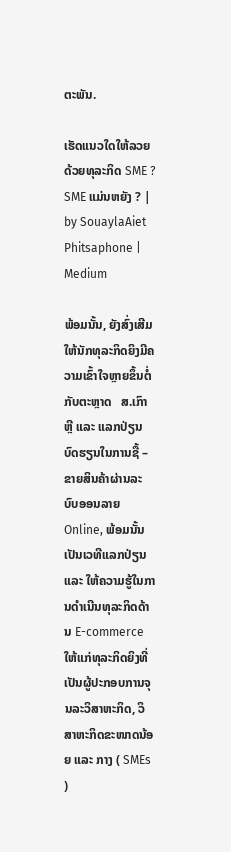ຕະພັນ.

ເຮັດແນວໃດໃຫ້ລວຍດ້ວຍທຸລະກິດ SME ? SME ແມ່ນຫຍັງ ? | by SouaylaAiet  Phitsaphone | Medium

ພ້ອມນັ້ນ, ຍັງສົ່ງເສີມໃຫ້ນັກທຸລະກິດຍິງມີຄວາມເຂົ້າໃຈຫຼາຍຂຶ້ນຕໍ່ກັບຕະຫຼາດ   ສ.ເກົາຫຼີ ແລະ ແລກປ່ຽນບົດຮຽນໃນການຊື້ – ຂາຍສິນຄ້າຜ່ານລະບົບອອນລາຍ Online, ພ້ອມນັ້ນເປັນເວທີແລກປ່ຽນ ແລະ ໃຫ້ຄວາມຮູ້ໃນການດໍາເນີນທຸລະກິດດ້ານ E-commerce ໃຫ້ແກ່ທຸລະກິດຍິງທີ່ເປັນຜູ້ປະກອບການຈຸນລະວິສາຫະກິດ, ວິສາຫະກິດຂະໜາດນ້ອຍ ແລະ ກາງ ( SMEs )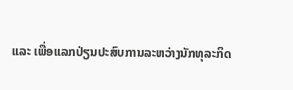ແລະ ເພື່ອແລກປ່ຽນປະສົບການລະຫວ່າງນັກທຸລະກິດ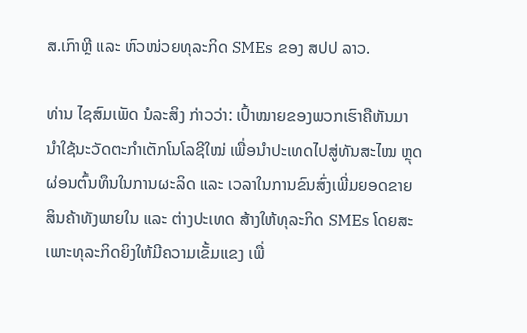ສ.ເກົາຫຼີ ແລະ ຫົວໜ່ວຍທຸລະກິດ SMEs ຂອງ ສປປ ລາວ.

ທ່ານ ໄຊສົມເພັດ ນໍລະສິງ ກ່າວວ່າ: ເປົ້າໝາຍຂອງພວກເຮົາຄືຫັນມານໍາໃຊ້ນະວັດຕະກໍາເຕັກໂນໂລຊີໃໝ່ ເພື່ອນໍາປະເທດໄປສູ່ທັນສະໄໝ ຫຼຸດຜ່ອນຕົ້ນທຶນໃນການຜະລິດ ແລະ ເວລາໃນການຂົນສົ່ງເພີ່ມຍອດຂາຍສິນຄ້າທັງພາຍໃນ ແລະ ຕ່າງປະເທດ ສ້າງໃຫ້ທຸລະກິດ SMEs ໂດຍສະເພາະທຸລະກິດຍິງໃຫ້ມີຄວາມເຂັ້ມແຂງ ເພື່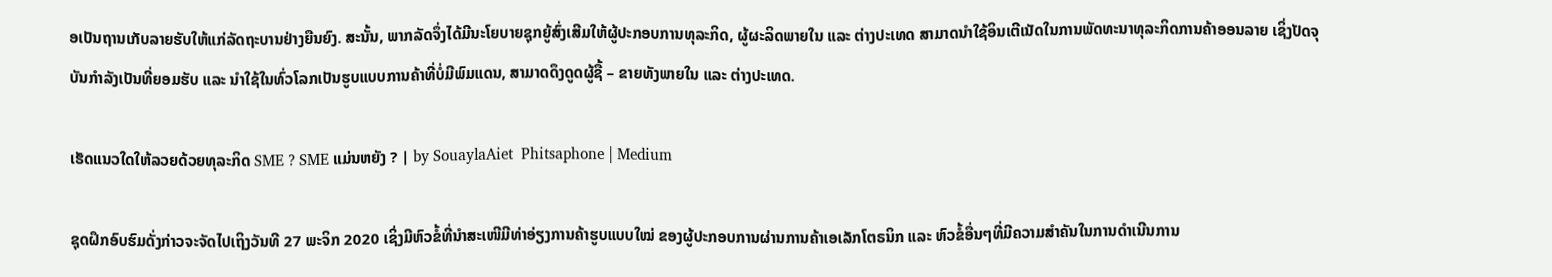ອເປັນຖານເກັບລາຍຮັບໃຫ້ແກ່ລັດຖະບານຢ່າງຍືນຍົງ. ສະນັ້ນ, ພາກລັດຈຶ່ງໄດ້ມີນະໂຍບາຍຊຸກຍູ້ສົ່ງເສີມໃຫ້ຜູ້ປະກອບການທຸລະກິດ, ຜູ້ຜະລິດພາຍໃນ ແລະ ຕ່າງປະເທດ ສາມາດນໍາໃຊ້ອິນເຕີເນັດໃນການພັດທະນາທຸລະກິດການຄ້າອອນລາຍ ເຊິ່ງປັດຈຸບັນກໍາລັງເປັນທີ່ຍອມຮັບ ແລະ ນໍາໃຊ້ໃນທົ່ວໂລກເປັນຮູບແບບການຄ້າທີ່ບໍ່ມີພົມແດນ, ສາມາດດຶງດູດຜູ້ຊື້ – ຂາຍທັງພາຍໃນ ແລະ ຕ່າງປະເທດ.

ເຮັດແນວໃດໃຫ້ລວຍດ້ວຍທຸລະກິດ SME ? SME ແມ່ນຫຍັງ ? | by SouaylaAiet  Phitsaphone | Medium

ຊຸດຝຶກອົບຮົມດັ່ງກ່າວຈະຈັດໄປເຖິງວັນທີ 27 ພະຈິກ 2020 ເຊິ່ງມີຫົວຂໍ້ທີ່ນໍາສະເໜີມີທ່າອ່ຽງການຄ້າຮູບແບບໃໝ່ ຂອງຜູ້ປະກອບການຜ່ານການຄ້າເອເລັກໂຕຣນິກ ແລະ ຫົວຂໍ້ອື່ນໆທີ່ມີຄວາມສໍາຄັນໃນການດໍາເນີນການ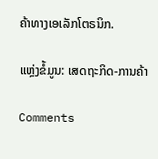ຄ້າທາງເອເລັກໂຕຣນິກ.

ແຫຼ່ງຂໍ້ມູນ: ເສດຖະກິດ-ການຄ້າ

Comments